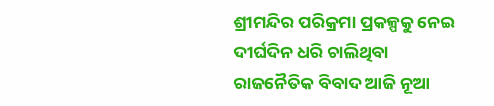ଶ୍ରୀମନ୍ଦିର ପରିକ୍ରମା ପ୍ରକଳ୍ପକୁ ନେଇ ଦୀର୍ଘଦିନ ଧରି ଚାଲିଥିବା ରାଜନୈତିକ ବିବାଦ ଆଜି ନୂଆ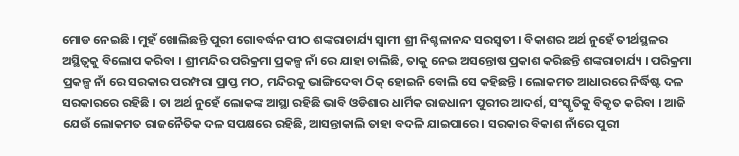ମୋଡ ନେଇଛି । ମୁହଁ ଖୋଲିଛନ୍ତି ପୁରୀ ଗୋବର୍ଦ୍ଧନ ପୀଠ ଶଙ୍କରାଚାର୍ଯ୍ୟ ସ୍ବାମୀ ଶ୍ରୀ ନିଶ୍ଚଳାନନ୍ଦ ସରସ୍ବତୀ । ବିକାଶର ଅର୍ଥ ନୁହେଁ ତୀର୍ଥସ୍ଥଳର ଅସ୍ଥିତ୍ବକୁ ବିଲୋପ କରିବା । ଶ୍ରୀମନ୍ଦିର ପରିକ୍ରମା ପ୍ରକଳ୍ପ ନାଁ ରେ ଯାହା ଚାଲିଛି, ତାକୁ ନେଇ ଅସନ୍ତୋଷ ପ୍ରକାଶ କରିଛନ୍ତି ଶଙ୍କରାଚାର୍ଯ୍ୟ । ପରିକ୍ରମା ପ୍ରକଳ୍ପ ନାଁ ରେ ସରକାର ପରମ୍ପରା ପ୍ରାପ୍ତ ମଠ, ମନ୍ଦିରକୁ ଭାଙ୍ଗିଦେବା ଠିକ୍ ହୋଇନି ବୋଲି ସେ କହିଛନ୍ତି । ଲୋକମତ ଆଧାରରେ ନିର୍ଦ୍ଧିଷ୍ଟ ଦଳ ସରକାରରେ ରହିଛି । ତା ଅର୍ଥ ନୁହେଁ ଲୋକଙ୍କ ଆସ୍ଥା ରହିଛି ଭାବି ଓଡିଶାର ଧାର୍ମିକ ରାଜଧାନୀ ପୁରୀର ଆଦର୍ଶ, ସଂସ୍କୃତିକୁ ବିକୃତ କରିବା । ଆଜି ଯେଉଁ ଲୋକମତ ରାଜନୈତିକ ଦଳ ସପକ୍ଷରେ ରହିଛି, ଆସନ୍ତାକାଲି ତାହା ବଦଳି ଯାଇପାରେ । ସରକାର ବିକାଶ ନାଁରେ ପୁରୀ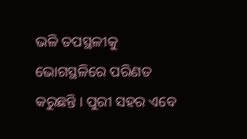ଭଳି ତପସ୍ଥଳୀକୁ ଭୋଗସ୍ଥଳିରେ ପରିଣତ କରୁଛନ୍ତି । ପୁରୀ ସହର ଏବେ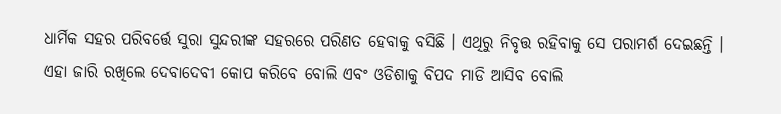ଧାର୍ମିକ ସହର ପରିବର୍ତ୍ତେ ସୁରା ସୁନ୍ଦରୀଙ୍କ ସହରରେ ପରିଣତ ହେବାକୁ ବସିଛି । ଏଥିରୁ ନିବୃତ୍ତ ରହିବାକୁ ସେ ପରାମର୍ଶ ଦେଇଛନ୍ତି । ଏହା ଜାରି ରଖିଲେ ଦେବାଦେବୀ କୋପ କରିବେ ବୋଲି ଏବଂ ଓଡିଶାକୁ ବିପଦ ମାଡି ଆସିବ ବୋଲି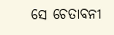ସେ ଚେତାବନୀ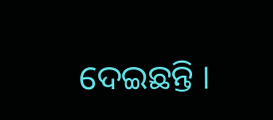ଦେଇଛନ୍ତି ।